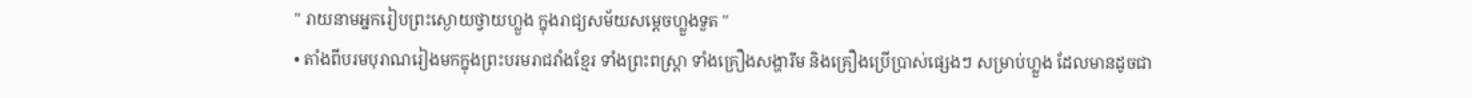" រាយនាមអ្នករៀបព្រះស្ងោយថ្វាយហ្លួង ក្នុងរាជ្យសម័យសម្តេចហ្លួងទួត "
• តាំងពីបរមបុរាណរៀងមកក្នុងព្រះបរមរាជវាំងខ្មែរ ទាំងព្រះពស្ត្រា ទាំងគ្រឿងសង្ហារឹម និងគ្រឿងប្រើប្រាស់ផ្សេងៗ សម្រាប់ហ្លួង ដែលមានដូចជា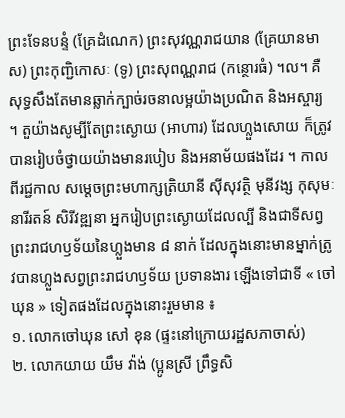ព្រះទែនបន្ទំ (គ្រែដំណេក) ព្រះសុវណ្ណរាជយាន (គ្រែយានមាស) ព្រះកុញ្ជិកោសៈ (ទូ) ព្រះសុពណ្ណរាជ (កន្ថោរធំ) ។ល។ គឺសុទ្ធសឹងតែមានឆ្លាក់ក្បាច់រចនាលម្អយ៉ាងប្រណិត និងអស្ចារ្យ ។ តួយ៉ាងសូម្បីតែព្រះស្ងោយ (អាហារ) ដែលហ្លួងសោយ ក៏ត្រូវបានរៀបចំថ្វាយយ៉ាងមានរបៀប និងអនាម័យផងដែរ ។ កាលពីរជ្ជកាល សម្តេចព្រះមហាក្សត្រិយានី ស៊ីសុវត្ថិ មុនីវង្ស កុសុមៈ នារីរតន៍ សិរីវឌ្ឍនា អ្នករៀបព្រះស្ងោយដែលល្បី និងជាទីសព្វព្រះរាជហឫទ័យនៃហ្លួងមាន ៨ នាក់ ដែលក្នុងនោះមានម្នាក់ត្រូវបានហ្លួងសព្វព្រះរាជហឫទ័យ ប្រទានងារ ឡើងទៅជាទី « ចៅឃុន » ទៀតផងដែលក្នុងនោះរួមមាន ៖
១. លោកចៅឃុន សៅ ខុន (ផ្ទះនៅក្រោយរដ្ឋសភាចាស់)
២. លោកយាយ យឹម វ៉ាង់ (ប្អូនស្រី ព្រឹទ្ធសិ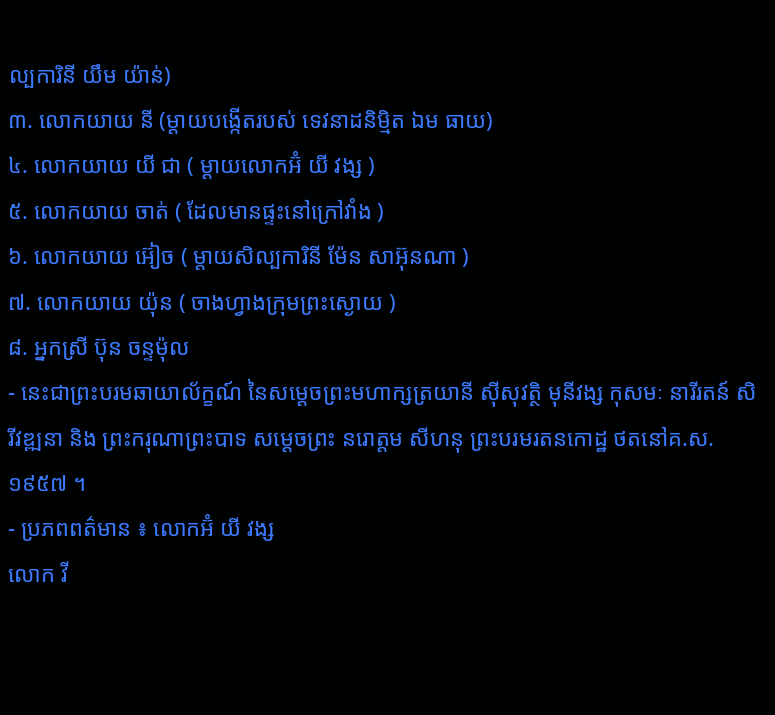ល្បការិនី យឹម យ៉ាន់)
៣. លោកយាយ នី (ម្តាយបង្កើតរបស់ ទេវនាដនិម្មិត ឯម ធាយ)
៤. លោកយាយ យី ជា ( ម្តាយលោកអ៊ំ យី វង្ស )
៥. លោកយាយ ចាត់ ( ដែលមានផ្ទះនៅក្រៅវាំង )
៦. លោកយាយ អ៊ៀច ( ម្តាយសិល្បការិនី ម៉ែន សាអ៊ុនណា )
៧. លោកយាយ យ៉ុន ( ចាងហ្វាងក្រុមព្រះស្ងោយ )
៨. អ្នកស្រី ប៊ុន ចន្ទម៉ុល
- នេះជាព្រះបរមឆាយាល័ក្ខណ៍ នៃសម្តេចព្រះមហាក្សត្រយានី ស៊ីសុវត្ថិ មុនីវង្ស កុសមៈ នារីរតន៍ សិរីវឌ្ឍនា និង ព្រះករុណាព្រះបាទ សម្តេចព្រះ នរោត្តម សីហនុ ព្រះបរមរតនកោដ្ឋ ថតនៅគ.ស. ១៩៥៧ ។
- ប្រភពពត៌មាន ៖ លោកអ៊ំ យី វង្ស
លោក វី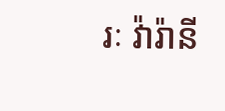រៈ វ៉ារ៉ានី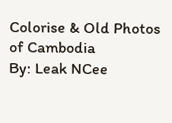Colorise & Old Photos of Cambodia
By: Leak NCee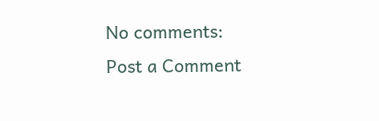No comments:
Post a Comment